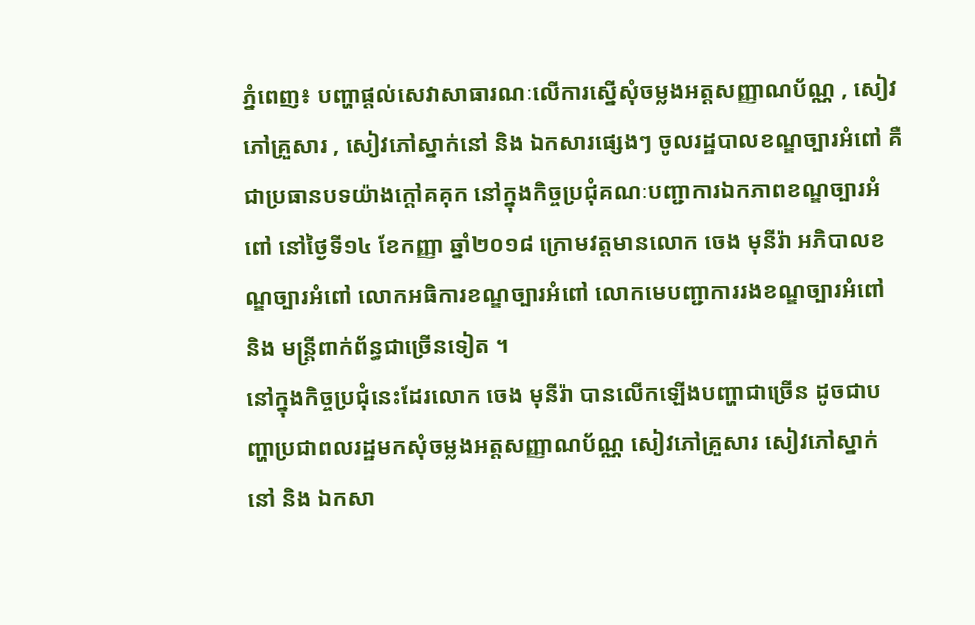ភ្នំពេញ៖ បញ្ហាផ្តល់សេវាសាធារណៈលើការស្នើសុំចម្លងអត្តសញ្ញាណប័ណ្ណ , សៀវភៅគ្រួសារ , សៀវភៅស្នាក់នៅ និង ឯកសារផ្សេងៗ ចូលរដ្ឋបាលខណ្ឌច្បារអំពៅ គឺ ជាប្រធានបទយ៉ាងក្តៅគគុក នៅក្នុងកិច្ចប្រជុំគណៈបញ្ជាការឯកភាពខណ្ឌច្បារអំពៅ នៅថ្ងៃទី១៤ ខែកញ្ញា ឆ្នាំ២០១៨ ក្រោមវត្តមានលោក ចេង មុនីរ៉ា អភិបាលខណ្ឌច្បារអំពៅ លោកអធិការខណ្ឌច្បារអំពៅ លោកមេបញ្ជាការរងខណ្ឌច្បារអំពៅ និង មន្ត្រីពាក់ព័ន្ធជាច្រើនទៀត ។
នៅក្នុងកិច្ចប្រជុំនេះដែរលោក ចេង មុនីរ៉ា បានលើកឡើងបញ្ហាជាច្រើន ដូចជាបញ្ហាប្រជាពលរដ្ឋមកសុំចម្លងអត្តសញ្ញាណប័ណ្ណ សៀវភៅគ្រួសារ សៀវភៅស្នាក់នៅ និង ឯកសា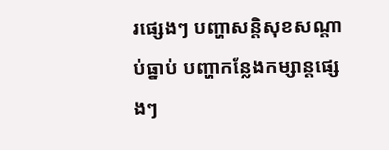រផ្សេងៗ បញ្ហាសន្តិសុខសណ្តាប់ធ្នាប់ បញ្ហាកន្លែងកម្សាន្តផ្សេងៗ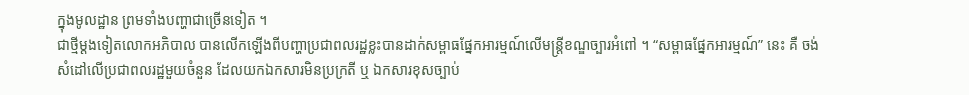ក្នុងមូលដ្ឋាន ព្រមទាំងបញ្ហាជាច្រើនទៀត ។
ជាថ្មីម្តងទៀតលោកអភិបាល បានលើកឡើងពីបញ្ហាប្រជាពលរដ្ឋខ្លះបានដាក់សម្ពាធផ្នែកអារម្មណ៍លើមន្ត្រីខណ្ឌច្បារអំពៅ ។ “សម្ពាធផ្នែកអារម្មណ៍” នេះ គឺ ចង់សំដៅលើប្រជាពលរដ្ឋមួយចំនួន ដែលយកឯកសារមិនប្រក្រតី ឬ ឯកសារខុសច្បាប់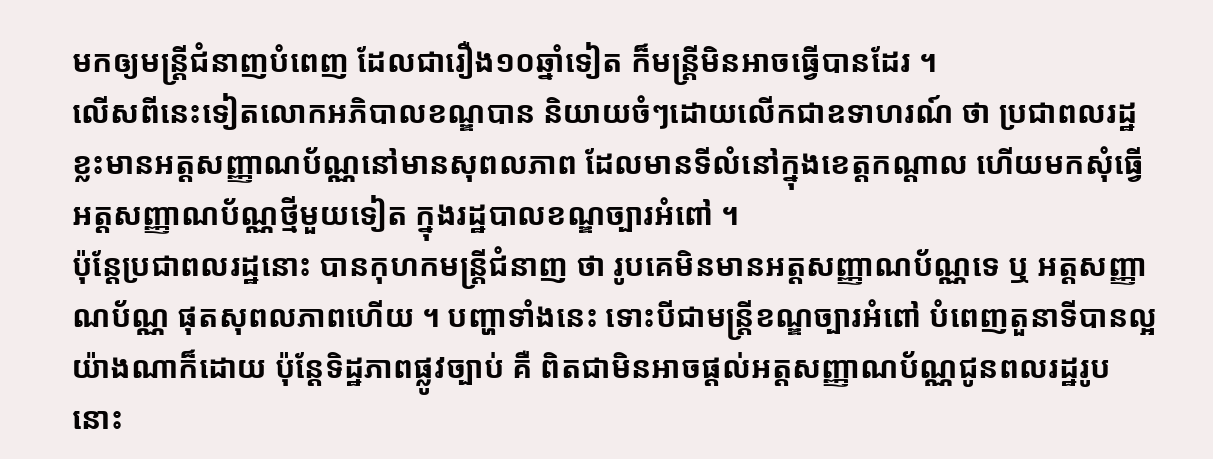មកឲ្យមន្ត្រីជំនាញបំពេញ ដែលជារឿង១០ឆ្នាំទៀត ក៏មន្ត្រីមិនអាចធ្វើបានដែរ ។
លើសពីនេះទៀតលោកអភិបាលខណ្ឌបាន និយាយចំៗដោយលើកជាឧទាហរណ៍ ថា ប្រជាពលរដ្ឋខ្លះមានអត្តសញ្ញាណប័ណ្ណនៅមានសុពលភាព ដែលមានទីលំនៅក្នុងខេត្តកណ្ដាល ហើយមកសុំធ្វើអត្តសញ្ញាណប័ណ្ណថ្មីមួយទៀត ក្នុងរដ្ឋបាលខណ្ឌច្បារអំពៅ ។
ប៉ុន្តែប្រជាពលរដ្ឋនោះ បានកុហកមន្ត្រីជំនាញ ថា រូបគេមិនមានអត្តសញ្ញាណប័ណ្ណទេ ឬ អត្តសញ្ញាណប័ណ្ណ ផុតសុពលភាពហើយ ។ បញ្ហាទាំងនេះ ទោះបីជាមន្ត្រីខណ្ឌច្បារអំពៅ បំពេញតួនាទីបានល្អយ៉ាងណាក៏ដោយ ប៉ុន្ដែទិដ្ឋភាពផ្លូវច្បាប់ គឺ ពិតជាមិនអាចផ្តល់អត្តសញ្ញាណប័ណ្ណជូនពលរដ្ឋរូបនោះ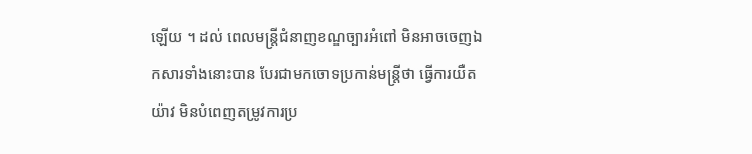ឡើយ ។ ដល់ ពេលមន្ត្រីជំនាញខណ្ឌច្បារអំពៅ មិនអាចចេញឯកសារទាំងនោះបាន បែរជាមកចោទប្រកាន់មន្រ្តីថា ធ្វើការយឺតយ៉ាវ មិនបំពេញតម្រូវការប្រ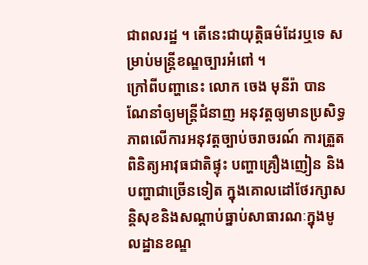ជាពលរដ្ឋ ។ តើនេះជាយុត្តិធម៌ដែរឬទេ សម្រាប់មន្ត្រីខណ្ឌច្បារអំពៅ ។
ក្រៅពីបញ្ហានេះ លោក ចេង មុនីរ៉ា បានណែនាំឲ្យមន្ត្រីជំនាញ អនុវត្តឲ្យមានប្រសិទ្ធភាពលើការអនុវត្តច្បាប់ចរាចរណ៍ ការត្រួតពិនិត្យអាវុធជាតិផ្ទុះ បញ្ហាគ្រឿងញៀន និង បញ្ហាជាច្រើនទៀត ក្នុងគោលដៅថែរក្សាសន្តិសុខនិងសណ្ដាប់ធ្នាប់សាធារណៈក្នុងមូលដ្ឋានខណ្ឌ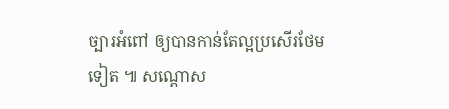ច្បារអំពៅ ឲ្យបានកាន់តែល្អប្រសើរថែមទៀត ៕ សណ្តោស